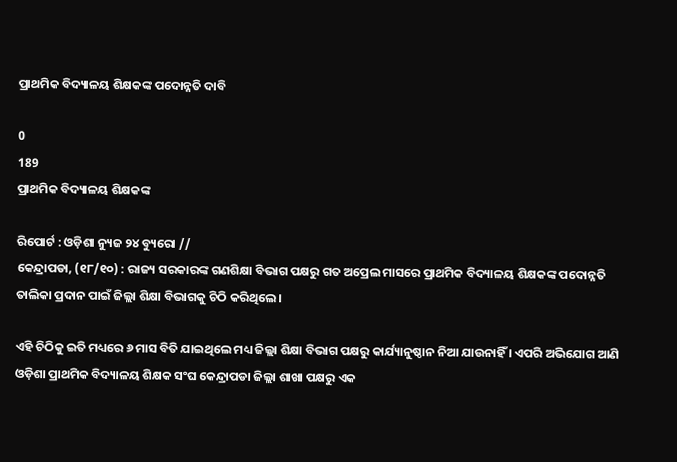ପ୍ରାଥମିକ ବିଦ୍ୟାଳୟ ଶିକ୍ଷକଙ୍କ ପଦୋନ୍ନତି ଦାବି

0
189
ପ୍ରାଥମିକ ବିଦ୍ୟାଳୟ ଶିକ୍ଷକଙ୍କ

ରିପୋର୍ଟ : ଓଡ଼ିଶା ନ୍ୟୁଜ ୨୪ ବ୍ୟୁରୋ //
କେନ୍ଦ୍ରାପଡା, (୧୮/୧୦) : ରାଜ୍ୟ ସରକାରଙ୍କ ଗଣଶିକ୍ଷା ବିଭାଗ ପକ୍ଷରୁ ଗତ ଅପ୍ରେଲ ମାସରେ ପ୍ରାଥମିକ ବିଦ୍ୟାଳୟ ଶିକ୍ଷକଙ୍କ ପଦୋନ୍ନତି ତାଲିକା ପ୍ରଦାନ ପାଇଁ ଜିଲ୍ଲା ଶିକ୍ଷା ବିଭାଗକୁ ଚିଠି କରିଥିଲେ ।

ଏହି ଚିଠିକୁ ଇତି ମଧ୍ୟରେ ୬ ମାସ ବିତି ଯାଇଥିଲେ ମଧ୍ୟ ଜିଲ୍ଲା ଶିକ୍ଷା ବିଭାଗ ପକ୍ଷରୁ କାର୍ଯ୍ୟାନୁଷ୍ଠାନ ନିଆ ଯାଉନାହିଁ । ଏପରି ଅଭିଯୋଗ ଆଣି ଓଡ଼ିଶା ପ୍ରାଥମିକ ବିଦ୍ୟାଳୟ ଶିକ୍ଷକ ସଂଘ କେନ୍ଦ୍ରାପଡା ଜିଲ୍ଲା ଶାଖା ପକ୍ଷରୁ ଏକ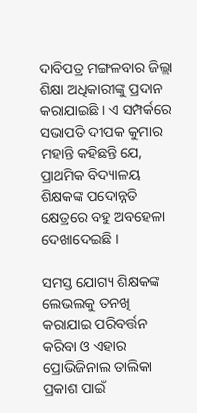ଦାବିପତ୍ର ମଙ୍ଗଳବାର ଜିଲ୍ଲା ଶିକ୍ଷା ଅଧିକାରୀଙ୍କୁ ପ୍ରଦାନ କରାଯାଇଛି । ଏ ସମ୍ପର୍କରେ ସଭାପତି ଦୀପକ କୁମାର ମହାନ୍ତି କହିଛନ୍ତି ଯେ, ପ୍ରାଥମିକ ବିଦ୍ୟାଳୟ ଶିକ୍ଷକଙ୍କ ପଦୋନ୍ନତି କ୍ଷେତ୍ରରେ ବହୁ ଅବହେଳା ଦେଖାଦେଇଛି ।

ସମସ୍ତ ଯୋଗ୍ୟ ଶିକ୍ଷକଙ୍କ ଲେଭଲକୁ ତନଖି କରାଯାଇ ପରିବର୍ତ୍ତନ କରିବା ଓ ଏହାର ପ୍ରୋଭିଜିନାଲ ତାଲିକା ପ୍ରକାଶ ପାଇଁ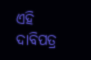ଏହି ଦାବିପତ୍ର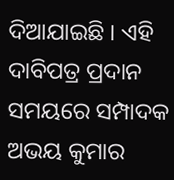ଦିଆଯାଇଛି । ଏହି ଦାବିପତ୍ର ପ୍ରଦାନ ସମୟରେ ସମ୍ପାଦକ ଅଭୟ କୁମାର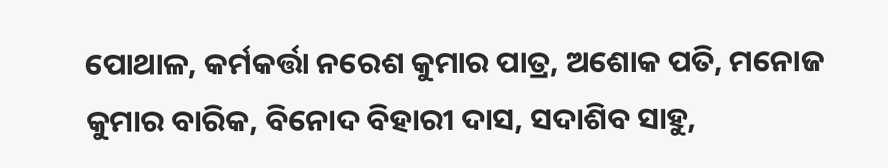ପୋଥାଳ, କର୍ମକର୍ତ୍ତା ନରେଶ କୁମାର ପାତ୍ର, ଅଶୋକ ପତି, ମନୋଜ କୁମାର ବାରିକ, ବିନୋଦ ବିହାରୀ ଦାସ, ସଦାଶିବ ସାହୁ,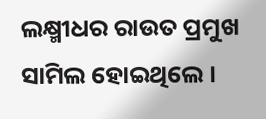ଲକ୍ଷ୍ମୀଧର ରାଉତ ପ୍ରମୁଖ ସାମିଲ ହୋଇଥିଲେ ।